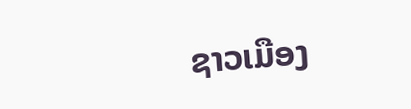ຊາວເມືອງ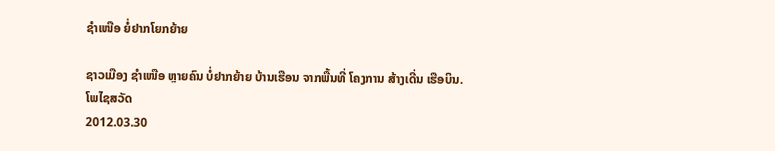ຊໍາເໜືອ ຍໍ່ຢາກໂຍກຍ້າຍ

ຊາວເມືອງ ຊໍາເໜືອ ຫຼາຍຄົນ ບໍ່ຢາກຍ້າຍ ບ້ານເຮືອນ ຈາກພື້ນທີ່ ໂຄງການ ສ້າງເດີ່ນ ເຮືອບິນ.
ໂພໄຊສວັດ
2012.03.30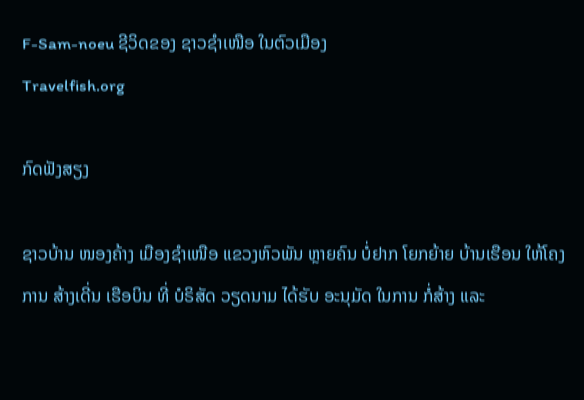F-Sam-noeu ຊີວິດຂອງ ຊາວຊໍາເໜືອ ໃນຕົວເມືອງ
Travelfish.org

ກົດຟັງສຽງ

ຊາວບ້ານ ໜອງຄ້າງ ເມືອງຊໍາເໜືອ ແຂວງຫົວພັນ ຫຼາຍຄົນ ບໍ່ຢາກ ໂຍກຍ້າຍ ບ້ານເຮືອນ ໃຫ້ໂຄງການ ສ້າງເດີ່ນ ເຮືອບິນ ທີ່ ບໍຣິສັດ ວຽດນາມ ໄດ້ຮັບ ອະນຸມັດ ໃນການ ກໍ່ສ້າງ ແລະ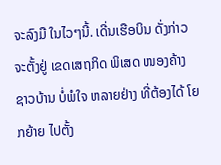ຈະລົງມື ໃນໄວໆນີ້. ເດີ່ນເຮືອບິນ ດັ່ງກ່າວ ຈະຕັ້ງຢູ່ ເຂດເສຖກິດ ພິເສດ ໜອງຄ້າງ ຊາວບ້ານ ບໍ່ພໍໃຈ ຫລາຍຢ່າງ ທີ່ຕ້ອງໄດ້ ໂຍກຍ້າຍ ໄປຕັ້ງ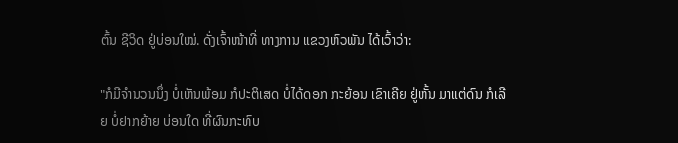ຕົ້ນ ຊີວິດ ຢູ່ບ່ອນໃໝ່. ດັ່ງເຈົ້າໜ້າທີ່ ທາງການ ແຂວງຫົວພັນ ໄດ້ເວົ້າວ່າ:

"ກໍມີຈໍານວນນຶ່ງ ບໍ່ເຫັນພ້ອມ ກໍປະຕິເສດ ບໍ່ໄດ້ດອກ ກະຍ້ອນ ເຂົາເຄີຍ ຢູ່ຫັ້ນ ມາແຕ່ດົນ ກໍເລີຍ ບໍ່ຢາກຍ້າຍ ບ່ອນໃດ ທີ່ຜົນກະທົບ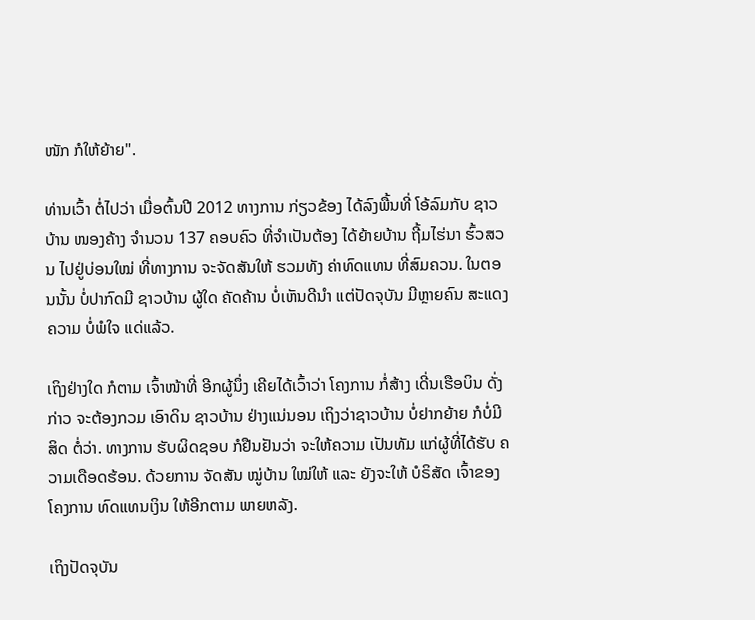ໜັກ ກໍໃຫ້ຍ້າຍ".

ທ່ານເວົ້າ ຕໍ່ໄປວ່າ ເມື່ອຕົ້ນປີ 2012 ທາງການ ກ່ຽວຂ້ອງ ໄດ້ລົງພື້ນທີ່ ໂອ້ລົມກັບ ຊາວບ້ານ ໜອງຄ້າງ ຈໍານວນ 137 ຄອບຄົວ ທີ່ຈໍາເປັນຕ້ອງ ໄດ້ຍ້າຍບ້ານ ຖີ້ມໄຮ່ນາ ຮົ້ວສວນ ໄປຢູ່ບ່ອນໃໝ່ ທີ່ທາງການ ຈະຈັດສັນໃຫ້ ຮວມທັງ ຄ່າທົດແທນ ທີ່ສົມຄວນ. ໃນຕອນນັ້ນ ບໍ່ປາກົດມີ ຊາວບ້ານ ຜູ້ໃດ ຄັດຄ້ານ ບໍ່ເຫັນດີນໍາ ແຕ່ປັດຈຸບັນ ມີຫຼາຍຄົນ ສະແດງຄວາມ ບໍ່ພໍໃຈ ແດ່ແລ້ວ.

ເຖິງຢ່າງໃດ ກໍຕາມ ເຈົ້າໜ້າທີ່ ອີກຜູ້ນຶ່ງ ເຄີຍໄດ້ເວົ້າວ່າ ໂຄງການ ກໍ່ສ້າງ ເດີ່ນເຮືອບິນ ດັ່ງກ່າວ ຈະຕ້ອງກວມ ເອົາດິນ ຊາວບ້ານ ຢ່າງແນ່ນອນ ເຖິງວ່າຊາວບ້ານ ບໍ່ຢາກຍ້າຍ ກໍບໍ່ມີສິດ ຕໍ່ວ່າ. ທາງການ ຮັບຜິດຊອບ ກໍຢືນຢັນວ່າ ຈະໃຫ້ຄວາມ ເປັນທັມ ແກ່ຜູ້ທີ່ໄດ້ຮັບ ຄວາມເດືອດຮ້ອນ. ດ້ວຍການ ຈັດສັນ ໝູ່ບ້ານ ໃໝ່ໃຫ້ ແລະ ຍັງຈະໃຫ້ ບໍຣິສັດ ເຈົ້າຂອງ ໂຄງການ ທົດແທນເງິນ ໃຫ້ອີກຕາມ ພາຍຫລັງ.

ເຖິງປັດຈຸບັນ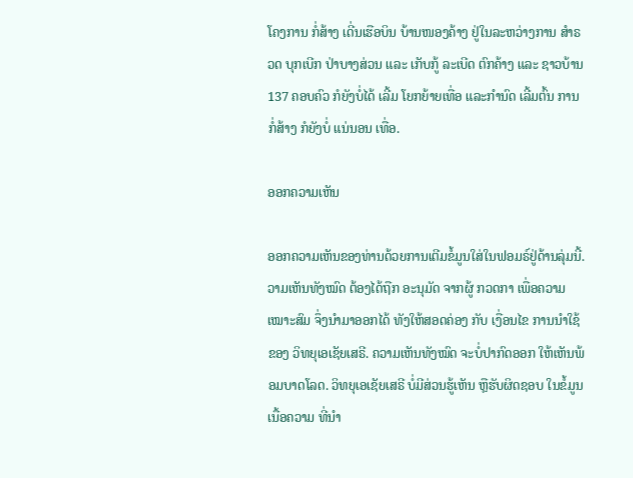ໂຄງການ ກໍ່ສ້າງ ເດີ່ນເຮືອບິນ ບ້ານໜອງຄ້າງ ຢູ່ໃນລະຫວ່າງການ ສໍາຣວດ ບຸກເບີກ ປ່າບາງສ່ວນ ແລະ ເກັບກູ້ ລະເບີດ ຕົກຄ້າງ ແລະ ຊາວບ້ານ 137 ຄອບຄົວ ກໍຍັງບໍ່ໄດ້ ເລີ້ມ ໂຍກຍ້າຍເທື່ອ ແລະກໍານົດ ເລີ້ມຕົ້ນ ການກໍ່ສ້າງ ກໍຍັງບໍ່ ແນ່ນອນ ເທື່ອ.

ອອກຄວາມເຫັນ

ອອກຄວາມເຫັນຂອງທ່ານດ້ວຍການເຕີມຂໍ້ມູນໃສ່ໃນຟອມຣ໌ຢູ່ດ້ານລຸ່ມນີ້. ວາມເຫັນທັງໝົດ ຕ້ອງໄດ້ຖືກ ອະນຸມັດ ຈາກຜູ້ ກວດກາ ເພື່ອຄວາມເໝາະສົມ ຈຶ່ງນໍາມາອອກໄດ້ ທັງໃຫ້ສອດຄ່ອງ ກັບ ເງື່ອນໄຂ ການນຳໃຊ້ ຂອງ ວິທຍຸເອເຊັຍເສຣີ. ຄວາມເຫັນທັງໝົດ ຈະບໍ່ປາກົດອອກ ໃຫ້ເຫັນພ້ອມບາດໂລດ. ວິທຍຸເອເຊັຍເສຣີ ບໍ່ມີສ່ວນຮູ້ເຫັນ ຫຼືຮັບຜິດຊອບ ໃນຂໍ້ມູນເນື້ອຄວາມ ທີ່ນໍາ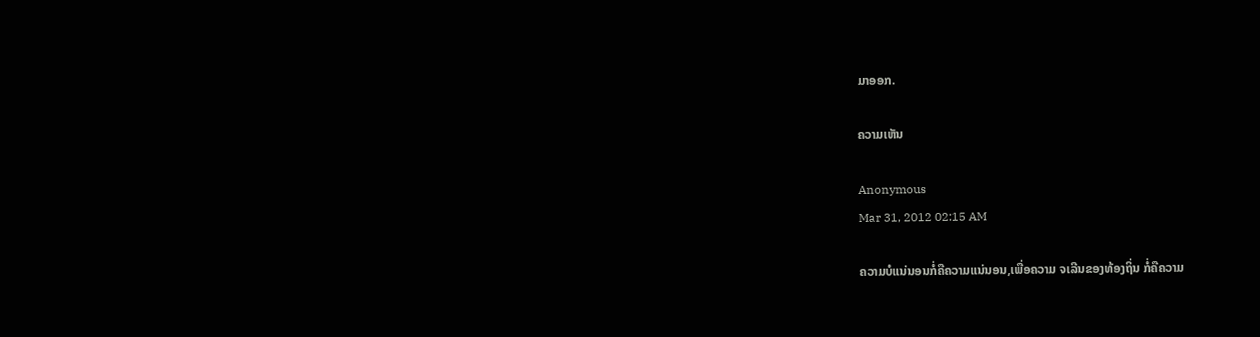ມາອອກ.

ຄວາມເຫັນ

Anonymous
Mar 31, 2012 02:15 AM

ຄວາມບໍແນ່ນອນກໍ່ຄືຄວາມແນ່ນອນ,ເພື່ອຄວາມ ຈເລີນຂອງທ້ອງຖິ່ນ ກໍ່ຄືຄວາມ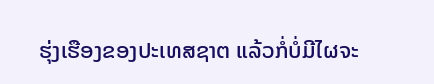ຮຸ່ງເຮືອງຂອງປະເທສຊາຕ ແລ້ວກໍ່ບໍ່ມີໄຜຈະ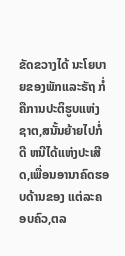ຂັດຂວາງໄດ້ ນະໂຍບາຍຂອງພັກແລະຣັຖ ກໍ່ຄືການປະຕິຮູບແຫ່ງຊາຕ,ສນັ້ນຍ້າຍໄປກໍ່ດີ ຫນີໄດ້ແຫ່ງປະເສີດ,ເພື່ອນອານາຄົດຮອບດ້ານຂອງ ແຕ່ລະຄອບຄົວ,ຕລ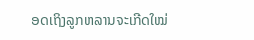ອດເຖິງລູກຫລານຈະເກີດໃໝ່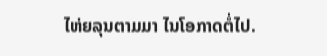ໄຫ່ຍລຸນຕາມມາ ໄນໂອກາດຕໍ່ໄປ.